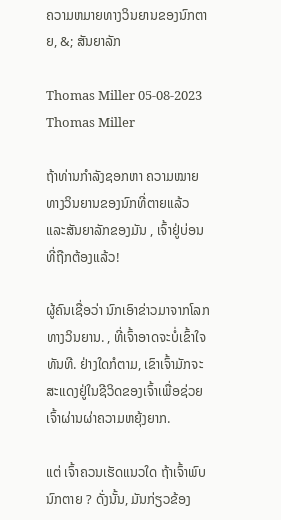ຄວາມຫມາຍທາງວິນຍານຂອງນົກຕາຍ, &; ສັນຍາລັກ

Thomas Miller 05-08-2023
Thomas Miller

ຖ້າທ່ານກໍາລັງຊອກຫາ ຄວາມໝາຍທາງວິນຍານຂອງນົກທີ່ຕາຍແລ້ວ ແລະສັນຍາລັກຂອງມັນ , ເຈົ້າຢູ່ບ່ອນທີ່ຖືກຕ້ອງແລ້ວ!

ຜູ້ຄົນເຊື່ອວ່າ ນົກເອົາຂ່າວມາຈາກໂລກທາງວິນຍານ. , ທີ່ເຈົ້າອາດຈະບໍ່ເຂົ້າໃຈທັນທີ. ຢ່າງໃດກໍຕາມ, ເຂົາເຈົ້າມັກຈະສະແດງຢູ່ໃນຊີວິດຂອງເຈົ້າເພື່ອຊ່ວຍເຈົ້າຜ່ານຜ່າຄວາມຫຍຸ້ງຍາກ.

ແຕ່ ເຈົ້າຄວນເຮັດແນວໃດ ຖ້າເຈົ້າພົບນົກຕາຍ ? ດັ່ງນັ້ນ, ມັນກ່ຽວຂ້ອງ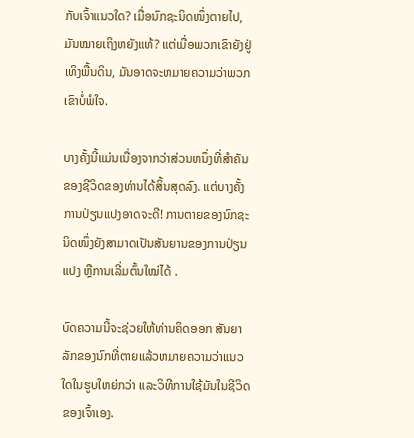ກັບເຈົ້າແນວໃດ? ເມື່ອນົກຊະນິດໜຶ່ງຕາຍໄປ, ມັນໝາຍເຖິງຫຍັງແທ້? ແຕ່ເມື່ອພວກເຂົາຍັງຢູ່ເທິງພື້ນດິນ, ມັນອາດຈະຫມາຍຄວາມວ່າພວກເຂົາບໍ່ພໍໃຈ.

ບາງຄັ້ງນີ້ແມ່ນເນື່ອງຈາກວ່າສ່ວນຫນຶ່ງທີ່ສໍາຄັນຂອງຊີວິດຂອງທ່ານໄດ້ສິ້ນສຸດລົງ. ແຕ່ບາງຄັ້ງການປ່ຽນແປງອາດຈະດີ! ການຕາຍຂອງນົກຊະນິດໜຶ່ງຍັງສາມາດເປັນສັນຍານຂອງການປ່ຽນແປງ ຫຼືການເລີ່ມຕົ້ນໃໝ່ໄດ້ .

ບົດຄວາມນີ້ຈະຊ່ວຍໃຫ້ທ່ານຄິດອອກ ສັນຍາລັກຂອງນົກທີ່ຕາຍແລ້ວຫມາຍຄວາມວ່າແນວໃດໃນຮູບໃຫຍ່ກວ່າ ແລະວິທີການໃຊ້ມັນໃນຊີວິດຂອງເຈົ້າເອງ.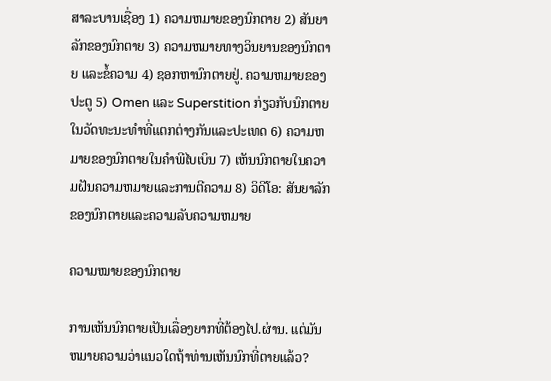ສາລະບານເຊື່ອງ 1) ຄວາມຫມາຍຂອງນົກຕາຍ 2) ສັນຍາລັກຂອງນົກຕາຍ 3) ຄວາມຫມາຍທາງວິນຍານຂອງນົກຕາຍ ແລະຂໍ້ຄວາມ 4) ຊອກຫານົກຕາຍຢູ່. ຄວາມຫມາຍຂອງປະຕູ 5) Omen ແລະ Superstition ກ່ຽວກັບນົກຕາຍໃນວັດທະນະທໍາທີ່ແຕກຕ່າງກັນແລະປະເທດ 6) ຄວາມຫມາຍຂອງນົກຕາຍໃນຄໍາພີໄບເບິນ 7) ເຫັນນົກຕາຍໃນຄວາມຝັນຄວາມຫມາຍແລະການຕີຄວາມ 8) ວິດີໂອ: ສັນຍາລັກຂອງນົກຕາຍແລະຄວາມລັບຄວາມຫມາຍ

ຄວາມໝາຍຂອງນົກຕາຍ

ການເຫັນນົກຕາຍເປັນເລື່ອງຍາກທີ່ຕ້ອງໄປ.ຜ່ານ. ແຕ່ມັນຫມາຍຄວາມວ່າແນວໃດຖ້າທ່ານເຫັນນົກທີ່ຕາຍແລ້ວ?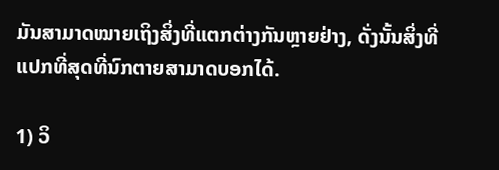ມັນສາມາດໝາຍເຖິງສິ່ງທີ່ແຕກຕ່າງກັນຫຼາຍຢ່າງ, ດັ່ງນັ້ນສິ່ງທີ່ແປກທີ່ສຸດທີ່ນົກຕາຍສາມາດບອກໄດ້.

1) ວິ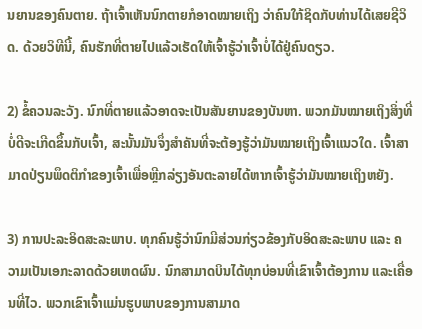ນຍານຂອງຄົນຕາຍ. ຖ້າເຈົ້າເຫັນນົກຕາຍກໍອາດໝາຍເຖິງ ວ່າຄົນໃກ້ຊິດກັບທ່ານໄດ້ເສຍຊີວິດ. ດ້ວຍວິທີນີ້, ຄົນຮັກທີ່ຕາຍໄປແລ້ວເຮັດໃຫ້ເຈົ້າຮູ້ວ່າເຈົ້າບໍ່ໄດ້ຢູ່ຄົນດຽວ.

2) ຂໍ້ຄວນລະວັງ. ນົກທີ່ຕາຍແລ້ວອາດຈະເປັນສັນຍານຂອງບັນຫາ. ພວກມັນໝາຍເຖິງສິ່ງທີ່ບໍ່ດີຈະເກີດຂຶ້ນກັບເຈົ້າ, ສະນັ້ນມັນຈຶ່ງສຳຄັນທີ່ຈະຕ້ອງຮູ້ວ່າມັນໝາຍເຖິງເຈົ້າແນວໃດ. ເຈົ້າສາມາດປ່ຽນພຶດຕິກຳຂອງເຈົ້າເພື່ອຫຼີກລ່ຽງອັນຕະລາຍໄດ້ຫາກເຈົ້າຮູ້ວ່າມັນໝາຍເຖິງຫຍັງ.

3) ການປະລະອິດສະລະພາບ. ທຸກຄົນຮູ້ວ່ານົກມີສ່ວນກ່ຽວຂ້ອງກັບອິດສະລະພາບ ແລະ ຄວາມເປັນເອກະລາດດ້ວຍເຫດຜົນ. ນົກສາມາດບິນໄດ້ທຸກບ່ອນທີ່ເຂົາເຈົ້າຕ້ອງການ ແລະເຄື່ອນທີ່ໄວ. ພວກເຂົາເຈົ້າແມ່ນຮູບພາບຂອງການສາມາດ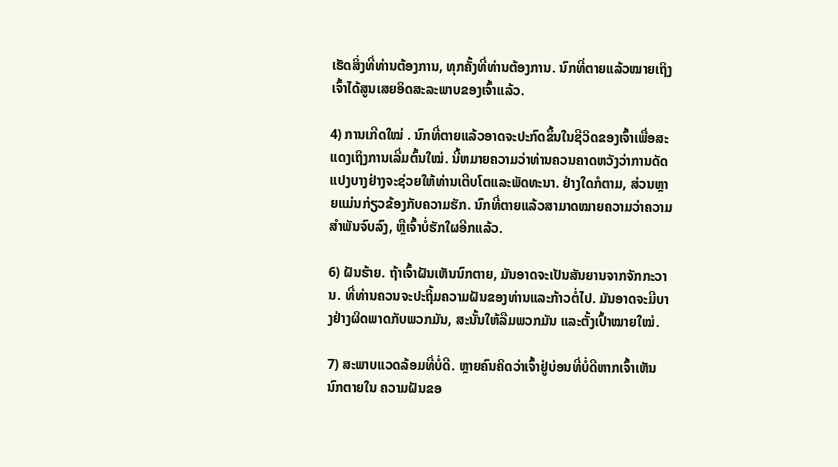ເຮັດສິ່ງທີ່ທ່ານຕ້ອງການ, ທຸກຄັ້ງທີ່ທ່ານຕ້ອງການ. ນົກທີ່ຕາຍແລ້ວໝາຍເຖິງເຈົ້າໄດ້ສູນເສຍອິດສະລະພາບຂອງເຈົ້າແລ້ວ.

4) ການເກີດໃໝ່ . ນົກທີ່ຕາຍແລ້ວອາດຈະປະກົດຂຶ້ນໃນຊີວິດຂອງເຈົ້າເພື່ອສະແດງເຖິງການເລີ່ມຕົ້ນໃໝ່. ນີ້ຫມາຍຄວາມວ່າທ່ານຄວນຄາດຫວັງວ່າການດັດແປງບາງຢ່າງຈະຊ່ວຍໃຫ້ທ່ານເຕີບໂຕແລະພັດທະນາ. ຢ່າງໃດກໍຕາມ, ສ່ວນຫຼາຍແມ່ນກ່ຽວຂ້ອງກັບຄວາມຮັກ. ນົກທີ່ຕາຍແລ້ວສາມາດໝາຍຄວາມວ່າຄວາມສຳພັນຈົບລົງ, ຫຼືເຈົ້າບໍ່ຮັກໃຜອີກແລ້ວ.

6) ຝັນຮ້າຍ. ຖ້າເຈົ້າຝັນເຫັນນົກຕາຍ, ມັນອາດຈະເປັນສັນຍານຈາກຈັກກະວານ. ທີ່ທ່ານຄວນຈະປະຖິ້ມຄວາມຝັນຂອງທ່ານແລະກ້າວຕໍ່ໄປ. ມັນອາດຈະມີບາງຢ່າງຜິດພາດກັບພວກມັນ, ສະນັ້ນໃຫ້ລືມພວກມັນ ແລະຕັ້ງເປົ້າໝາຍໃໝ່.

7) ສະພາບແວດລ້ອມທີ່ບໍ່ດີ. ຫຼາຍຄົນຄິດວ່າເຈົ້າຢູ່ບ່ອນທີ່ບໍ່ດີຫາກເຈົ້າເຫັນນົກຕາຍໃນ ຄວາມຝັນຂອ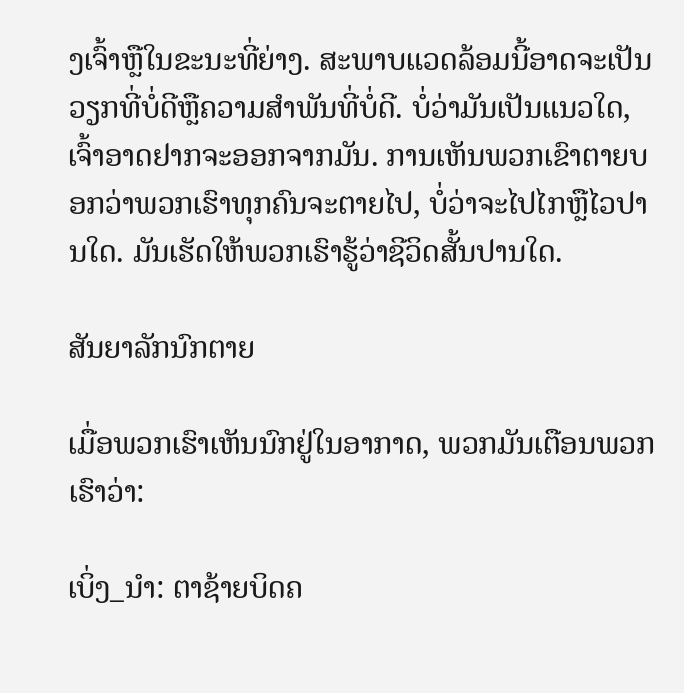ງເຈົ້າຫຼືໃນຂະນະທີ່ຍ່າງ. ສະພາບແວດລ້ອມນີ້ອາດຈະເປັນວຽກທີ່ບໍ່ດີຫຼືຄວາມສໍາພັນທີ່ບໍ່ດີ. ບໍ່ວ່າມັນເປັນແນວໃດ, ເຈົ້າອາດຢາກຈະອອກຈາກມັນ. ການເຫັນພວກເຂົາຕາຍບອກວ່າພວກເຮົາທຸກຄົນຈະຕາຍໄປ, ບໍ່ວ່າຈະໄປໄກຫຼືໄວປານໃດ. ມັນເຮັດໃຫ້ພວກເຮົາຮູ້ວ່າຊີວິດສັ້ນປານໃດ.

ສັນຍາລັກນົກຕາຍ

ເມື່ອພວກເຮົາເຫັນນົກຢູ່ໃນອາກາດ, ພວກມັນເຕືອນພວກເຮົາວ່າ:

ເບິ່ງ_ນຳ: ຕາຊ້າຍບິດຄ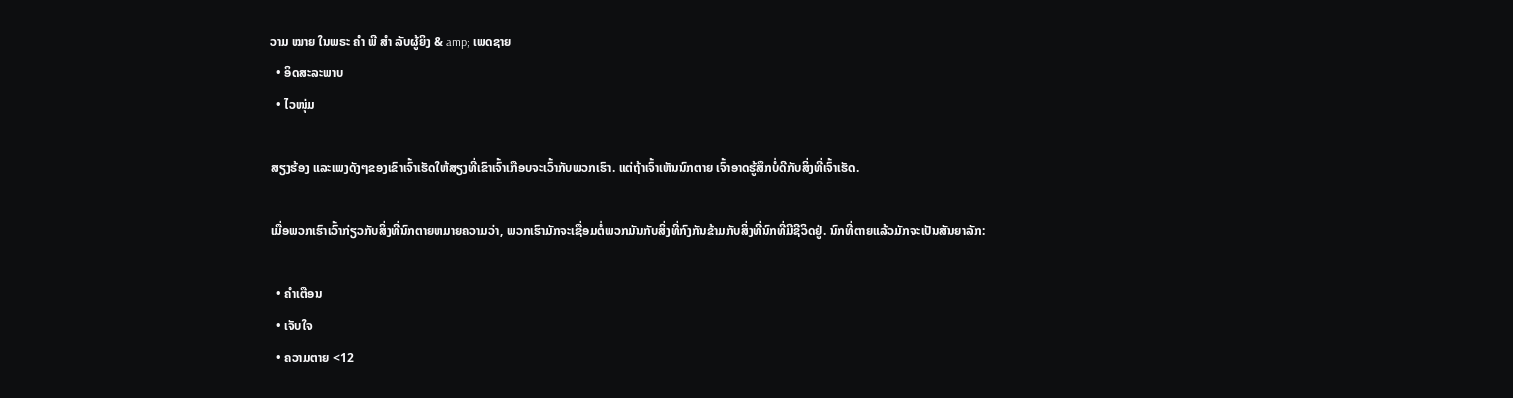ວາມ ໝາຍ ໃນພຣະ ຄຳ ພີ ສຳ ລັບຜູ້ຍິງ & amp; ເພດຊາຍ
  • ອິດສະລະພາບ
  • ໄວໜຸ່ມ

ສຽງຮ້ອງ ແລະເພງດັງໆຂອງເຂົາເຈົ້າເຮັດໃຫ້ສຽງທີ່ເຂົາເຈົ້າເກືອບຈະເວົ້າກັບພວກເຮົາ. ແຕ່ຖ້າເຈົ້າເຫັນນົກຕາຍ ເຈົ້າອາດຮູ້ສຶກບໍ່ດີກັບສິ່ງທີ່ເຈົ້າເຮັດ.

ເມື່ອພວກເຮົາເວົ້າກ່ຽວກັບສິ່ງທີ່ນົກຕາຍຫມາຍຄວາມວ່າ, ພວກເຮົາມັກຈະເຊື່ອມຕໍ່ພວກມັນກັບສິ່ງທີ່ກົງກັນຂ້າມກັບສິ່ງທີ່ນົກທີ່ມີຊີວິດຢູ່. ນົກທີ່ຕາຍແລ້ວມັກຈະເປັນສັນຍາລັກ:

  • ຄຳເຕືອນ
  • ເຈັບໃຈ
  • ຄວາມຕາຍ <12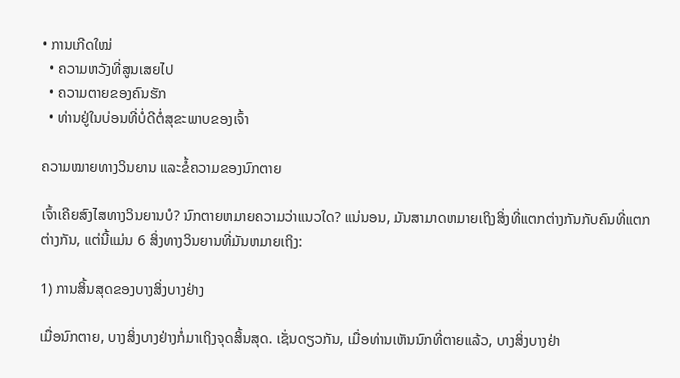• ການເກີດໃໝ່
  • ຄວາມຫວັງທີ່ສູນເສຍໄປ
  • ຄວາມຕາຍຂອງຄົນຮັກ
  • ທ່ານຢູ່ໃນບ່ອນທີ່ບໍ່ດີຕໍ່ສຸຂະພາບຂອງເຈົ້າ

ຄວາມໝາຍທາງວິນຍານ ແລະຂໍ້ຄວາມຂອງນົກຕາຍ

ເຈົ້າເຄີຍສົງໄສທາງວິນຍານບໍ? ນົກຕາຍຫມາຍຄວາມວ່າແນວໃດ? ແນ່ນອນ, ມັນສາມາດຫມາຍເຖິງສິ່ງທີ່ແຕກຕ່າງກັນກັບຄົນທີ່ແຕກຕ່າງກັນ, ແຕ່ນີ້ແມ່ນ 6 ສິ່ງທາງວິນຍານທີ່ມັນຫມາຍເຖິງ:

1) ການສິ້ນສຸດຂອງບາງສິ່ງບາງຢ່າງ

ເມື່ອນົກຕາຍ, ບາງສິ່ງບາງຢ່າງກໍ່ມາເຖິງຈຸດສິ້ນສຸດ. ເຊັ່ນດຽວກັນ, ເມື່ອທ່ານເຫັນນົກທີ່ຕາຍແລ້ວ, ບາງສິ່ງບາງຢ່າ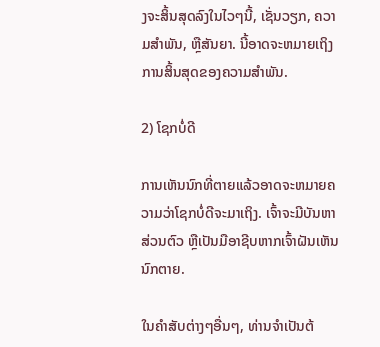ງຈະສິ້ນສຸດລົງໃນໄວໆນີ້, ເຊັ່ນວຽກ, ຄວາມສໍາພັນ, ຫຼືສັນຍາ. ນີ້ອາດຈະຫມາຍເຖິງການສິ້ນສຸດຂອງຄວາມສໍາພັນ.

2) ໂຊກບໍ່ດີ

ການເຫັນນົກທີ່ຕາຍແລ້ວອາດຈະຫມາຍຄວາມວ່າໂຊກບໍ່ດີຈະມາເຖິງ. ເຈົ້າຈະມີບັນຫາສ່ວນຕົວ ຫຼືເປັນມືອາຊີບຫາກເຈົ້າຝັນເຫັນນົກຕາຍ.

ໃນຄໍາສັບຕ່າງໆອື່ນໆ, ທ່ານຈໍາເປັນຕ້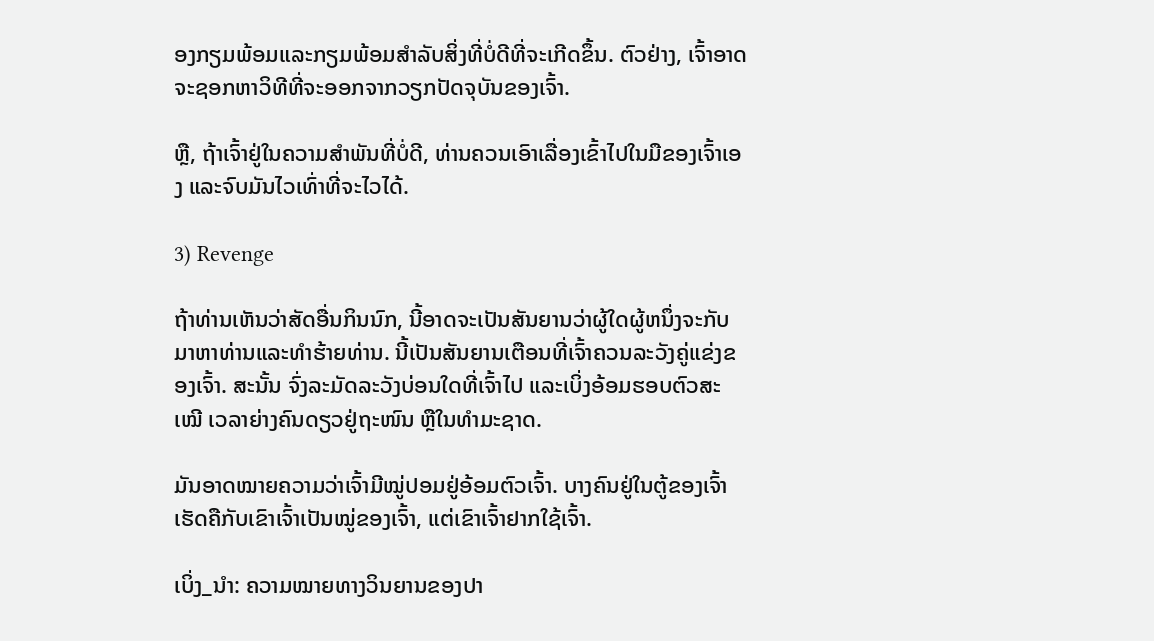ອງກຽມພ້ອມແລະກຽມພ້ອມສໍາລັບສິ່ງທີ່ບໍ່ດີທີ່ຈະເກີດຂຶ້ນ. ຕົວຢ່າງ, ເຈົ້າອາດຈະຊອກຫາວິທີທີ່ຈະອອກຈາກວຽກປັດຈຸບັນຂອງເຈົ້າ.

ຫຼື, ຖ້າເຈົ້າຢູ່ໃນຄວາມສຳພັນທີ່ບໍ່ດີ, ທ່ານຄວນເອົາເລື່ອງເຂົ້າໄປໃນມືຂອງເຈົ້າເອງ ແລະຈົບມັນໄວເທົ່າທີ່ຈະໄວໄດ້.

3) Revenge

ຖ້າທ່ານເຫັນວ່າສັດອື່ນກິນນົກ, ນີ້ອາດຈະເປັນສັນຍານວ່າຜູ້ໃດຜູ້ຫນຶ່ງຈະກັບມາຫາທ່ານແລະທໍາຮ້າຍທ່ານ. ນີ້ເປັນສັນຍານເຕືອນທີ່ເຈົ້າຄວນລະວັງຄູ່ແຂ່ງຂອງເຈົ້າ. ສະນັ້ນ ຈົ່ງລະມັດລະວັງບ່ອນໃດທີ່ເຈົ້າໄປ ແລະເບິ່ງອ້ອມຮອບຕົວສະເໝີ ເວລາຍ່າງຄົນດຽວຢູ່ຖະໜົນ ຫຼືໃນທຳມະຊາດ.

ມັນອາດໝາຍຄວາມວ່າເຈົ້າມີໝູ່ປອມຢູ່ອ້ອມຕົວເຈົ້າ. ບາງຄົນຢູ່ໃນຕູ້ຂອງເຈົ້າເຮັດຄືກັບເຂົາເຈົ້າເປັນໝູ່ຂອງເຈົ້າ, ແຕ່ເຂົາເຈົ້າຢາກໃຊ້ເຈົ້າ.

ເບິ່ງ_ນຳ: ຄວາມໝາຍທາງວິນຍານຂອງປາ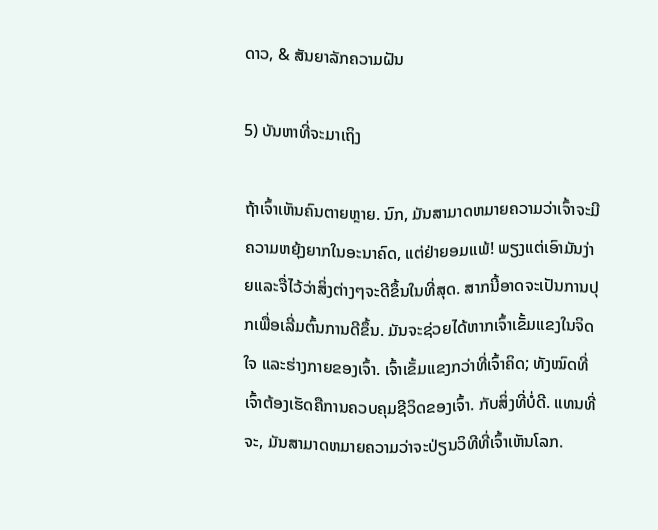ດາວ, & ສັນຍາລັກຄວາມຝັນ

5) ບັນຫາທີ່ຈະມາເຖິງ

ຖ້າເຈົ້າເຫັນຄົນຕາຍຫຼາຍ. ນົກ, ມັນສາມາດຫມາຍຄວາມວ່າເຈົ້າຈະມີຄວາມຫຍຸ້ງຍາກໃນອະນາຄົດ, ແຕ່ຢ່າຍອມແພ້! ພຽງແຕ່ເອົາມັນງ່າຍແລະຈື່ໄວ້ວ່າສິ່ງຕ່າງໆຈະດີຂຶ້ນໃນທີ່ສຸດ. ສາກນີ້ອາດຈະເປັນການປຸກເພື່ອເລີ່ມຕົ້ນການດີຂຶ້ນ. ມັນຈະຊ່ວຍໄດ້ຫາກເຈົ້າເຂັ້ມແຂງໃນຈິດໃຈ ແລະຮ່າງກາຍຂອງເຈົ້າ. ເຈົ້າເຂັ້ມແຂງກວ່າທີ່ເຈົ້າຄິດ; ທັງໝົດທີ່ເຈົ້າຕ້ອງເຮັດຄືການຄວບຄຸມຊີວິດຂອງເຈົ້າ. ກັບສິ່ງທີ່ບໍ່ດີ. ແທນທີ່ຈະ, ມັນສາມາດຫມາຍຄວາມວ່າຈະປ່ຽນວິທີທີ່ເຈົ້າເຫັນໂລກ.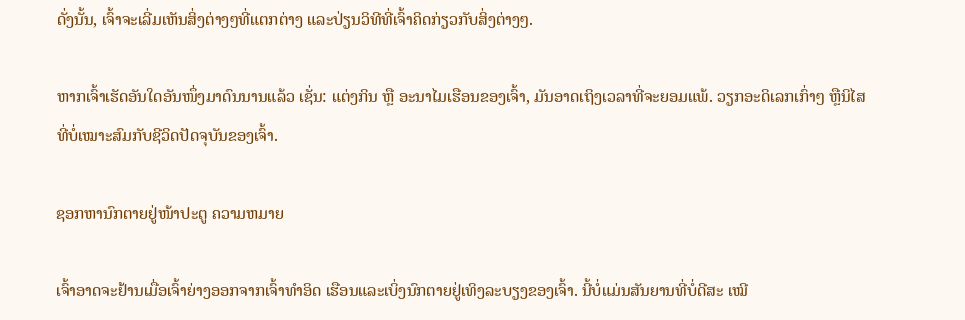ດັ່ງນັ້ນ, ເຈົ້າຈະເລີ່ມເຫັນສິ່ງຕ່າງໆທີ່ແຕກຕ່າງ ແລະປ່ຽນວິທີທີ່ເຈົ້າຄິດກ່ຽວກັບສິ່ງຕ່າງໆ.

ຫາກເຈົ້າເຮັດອັນໃດອັນໜຶ່ງມາດົນນານແລ້ວ ເຊັ່ນ: ແຕ່ງກິນ ຫຼື ອະນາໄມເຮືອນຂອງເຈົ້າ, ມັນອາດເຖິງເວລາທີ່ຈະຍອມແພ້. ວຽກອະດິເລກເກົ່າໆ ຫຼືນິໄສທີ່ບໍ່ເໝາະສົມກັບຊີວິດປັດຈຸບັນຂອງເຈົ້າ.

ຊອກຫານົກຕາຍຢູ່ໜ້າປະຕູ ຄວາມຫມາຍ

ເຈົ້າອາດຈະຢ້ານເມື່ອເຈົ້າຍ່າງອອກຈາກເຈົ້າທຳອິດ ເຮືອນແລະເບິ່ງນົກຕາຍຢູ່ເທິງລະບຽງຂອງເຈົ້າ. ນີ້ບໍ່ແມ່ນສັນຍານທີ່ບໍ່ດີສະ ເໝີ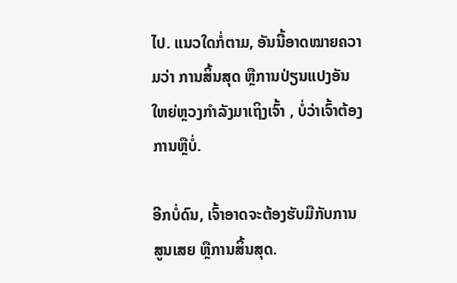ໄປ. ແນວໃດກໍ່ຕາມ, ອັນນີ້ອາດໝາຍຄວາມວ່າ ການສິ້ນສຸດ ຫຼືການປ່ຽນແປງອັນໃຫຍ່ຫຼວງກຳລັງມາເຖິງເຈົ້າ , ບໍ່ວ່າເຈົ້າຕ້ອງການຫຼືບໍ່.

ອີກບໍ່ດົນ, ເຈົ້າອາດຈະຕ້ອງຮັບມືກັບການສູນເສຍ ຫຼືການສິ້ນສຸດ.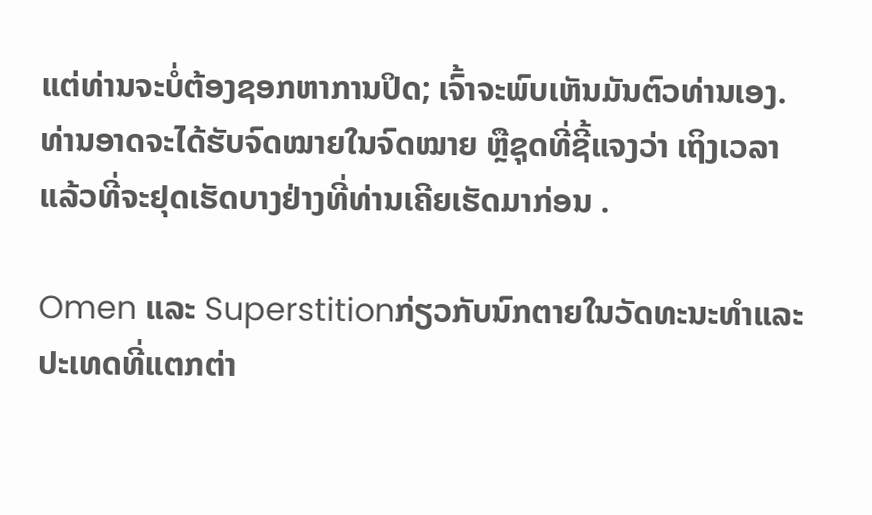ແຕ່ທ່ານຈະບໍ່ຕ້ອງຊອກຫາການປິດ; ເຈົ້າຈະພົບເຫັນມັນຕົວທ່ານເອງ. ທ່ານອາດຈະໄດ້ຮັບຈົດໝາຍໃນຈົດໝາຍ ຫຼືຊຸດທີ່ຊີ້ແຈງວ່າ ເຖິງເວລາແລ້ວທີ່ຈະຢຸດເຮັດບາງຢ່າງທີ່ທ່ານເຄີຍເຮັດມາກ່ອນ .

Omen ແລະ Superstitionກ່ຽວກັບນົກຕາຍໃນວັດທະນະທໍາແລະປະເທດທີ່ແຕກຕ່າ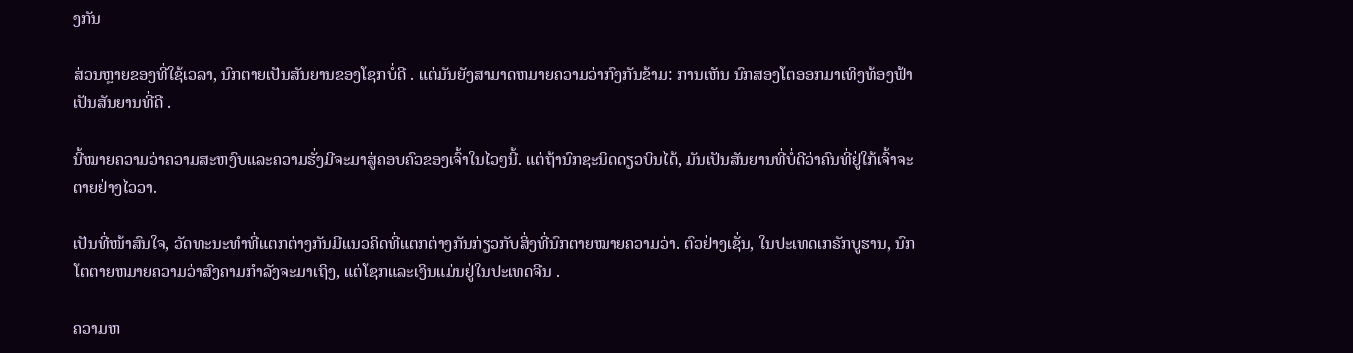ງກັນ

ສ່ວນຫຼາຍຂອງທີ່ໃຊ້ເວລາ, ນົກຕາຍເປັນສັນຍານຂອງໂຊກບໍ່ດີ . ແຕ່ມັນຍັງສາມາດຫມາຍຄວາມວ່າກົງກັນຂ້າມ: ການເຫັນ ນົກສອງໂຕອອກມາເທິງທ້ອງຟ້າເປັນສັນຍານທີ່ດີ .

ນີ້ໝາຍຄວາມວ່າຄວາມສະຫງົບແລະຄວາມຮັ່ງມີຈະມາສູ່ຄອບຄົວຂອງເຈົ້າໃນໄວໆນີ້. ແຕ່ຖ້ານົກຊະນິດດຽວບິນໄດ້, ມັນເປັນສັນຍານທີ່ບໍ່ດີວ່າຄົນທີ່ຢູ່ໃກ້ເຈົ້າຈະຕາຍຢ່າງໄວວາ.

ເປັນທີ່ໜ້າສົນໃຈ, ວັດທະນະທຳທີ່ແຕກຕ່າງກັນມີແນວຄິດທີ່ແຕກຕ່າງກັນກ່ຽວກັບສິ່ງທີ່ນົກຕາຍໝາຍຄວາມວ່າ. ຕົວຢ່າງເຊັ່ນ, ໃນປະເທດເກຣັກບູຮານ, ນົກໂຕຕາຍຫມາຍຄວາມວ່າສົງຄາມກໍາລັງຈະມາເຖິງ, ແຕ່ໂຊກແລະເງິນແມ່ນຢູ່ໃນປະເທດຈີນ .

ຄວາມຫ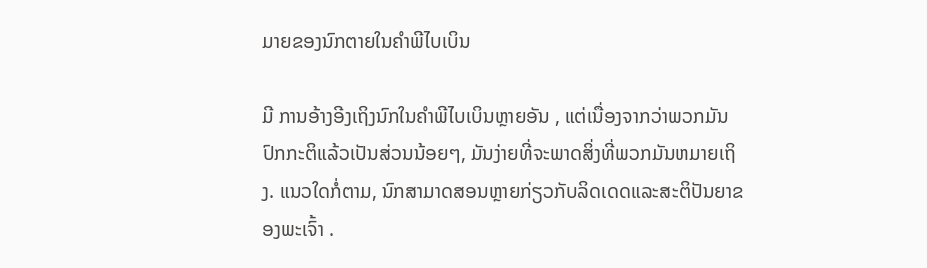ມາຍຂອງນົກຕາຍໃນຄໍາພີໄບເບິນ

ມີ ການອ້າງອີງເຖິງນົກໃນຄໍາພີໄບເບິນຫຼາຍອັນ , ແຕ່ເນື່ອງຈາກວ່າພວກມັນປົກກະຕິແລ້ວເປັນສ່ວນນ້ອຍໆ, ມັນງ່າຍທີ່ຈະພາດສິ່ງທີ່ພວກມັນຫມາຍເຖິງ. ແນວໃດກໍ່ຕາມ, ນົກສາມາດສອນຫຼາຍກ່ຽວກັບລິດເດດແລະສະຕິປັນຍາຂອງພະເຈົ້າ .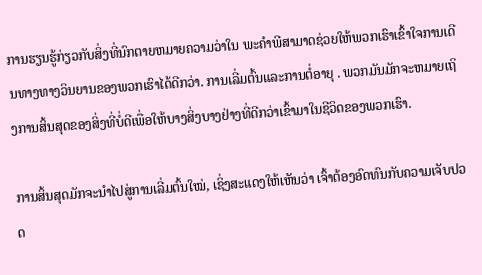ການຮຽນຮູ້ກ່ຽວກັບສິ່ງທີ່ນົກຕາຍຫມາຍຄວາມວ່າໃນ ພະຄໍາພີສາມາດຊ່ວຍໃຫ້ພວກເຮົາເຂົ້າໃຈການເດີນທາງທາງວິນຍານຂອງພວກເຮົາໄດ້ດີກວ່າ. ການເລີ່ມຕົ້ນແລະການຕໍ່ອາຍຸ . ພວກມັນມັກຈະຫມາຍເຖິງການສິ້ນສຸດຂອງສິ່ງທີ່ບໍ່ດີເພື່ອໃຫ້ບາງສິ່ງບາງຢ່າງທີ່ດີກວ່າເຂົ້າມາໃນຊີວິດຂອງພວກເຮົາ.

ການສິ້ນສຸດມັກຈະນໍາໄປສູ່ການເລີ່ມຕົ້ນໃໝ່, ເຊິ່ງສະແດງໃຫ້ເຫັນວ່າ ເຈົ້າຕ້ອງອົດທົນກັບຄວາມເຈັບປວດ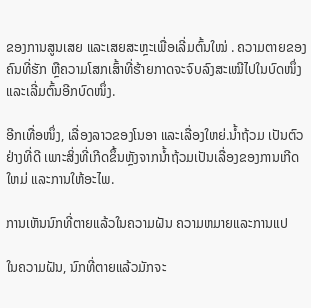ຂອງການສູນເສຍ ແລະເສຍສະຫຼະເພື່ອເລີ່ມຕົ້ນໃໝ່ . ຄວາມຕາຍຂອງຄົນທີ່ຮັກ ຫຼືຄວາມໂສກເສົ້າທີ່ຮ້າຍກາດຈະຈົບລົງສະເໝີໄປໃນບົດໜຶ່ງ ແລະເລີ່ມຕົ້ນອີກບົດໜຶ່ງ.

ອີກເທື່ອໜຶ່ງ, ເລື່ອງລາວຂອງໂນອາ ແລະເລື່ອງໃຫຍ່.ນໍ້າຖ້ວມ ເປັນຕົວຢ່າງທີ່ດີ ເພາະສິ່ງທີ່ເກີດຂຶ້ນຫຼັງຈາກນໍ້າຖ້ວມເປັນເລື່ອງຂອງການເກີດໃຫມ່ ແລະການໃຫ້ອະໄພ.

ການເຫັນນົກທີ່ຕາຍແລ້ວໃນຄວາມຝັນ ຄວາມຫມາຍແລະການແປ

ໃນຄວາມຝັນ, ນົກທີ່ຕາຍແລ້ວມັກຈະ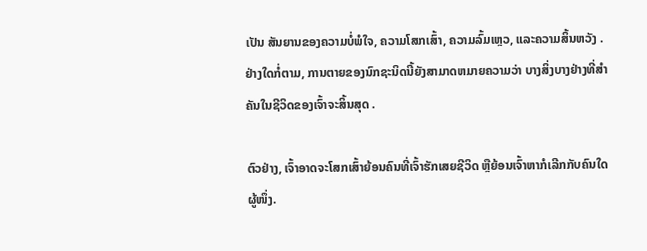ເປັນ ສັນຍານຂອງຄວາມບໍ່ພໍໃຈ, ຄວາມໂສກເສົ້າ, ຄວາມລົ້ມເຫຼວ, ແລະຄວາມສິ້ນຫວັງ . ຢ່າງໃດກໍ່ຕາມ, ການຕາຍຂອງນົກຊະນິດນີ້ຍັງສາມາດຫມາຍຄວາມວ່າ ບາງສິ່ງບາງຢ່າງທີ່ສໍາຄັນໃນຊີວິດຂອງເຈົ້າຈະສິ້ນສຸດ .

ຕົວຢ່າງ, ເຈົ້າອາດຈະໂສກເສົ້າຍ້ອນຄົນທີ່ເຈົ້າຮັກເສຍຊີວິດ ຫຼືຍ້ອນເຈົ້າຫາກໍເລີກກັບຄົນໃດຜູ້ໜຶ່ງ.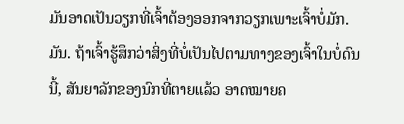ມັນອາດເປັນວຽກທີ່ເຈົ້າຕ້ອງອອກຈາກວຽກເພາະເຈົ້າບໍ່ມັກ. ມັນ. ຖ້າເຈົ້າຮູ້ສຶກວ່າສິ່ງທີ່ບໍ່ເປັນໄປຕາມທາງຂອງເຈົ້າໃນບໍ່ດົນນີ້, ສັນຍາລັກຂອງນົກທີ່ຕາຍແລ້ວ ອາດໝາຍຄ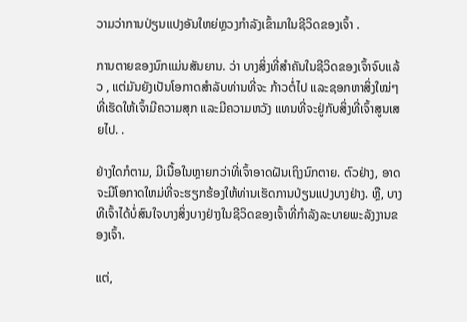ວາມວ່າການປ່ຽນແປງອັນໃຫຍ່ຫຼວງກຳລັງເຂົ້າມາໃນຊີວິດຂອງເຈົ້າ .

ການຕາຍຂອງນົກແມ່ນສັນຍານ. ວ່າ ບາງສິ່ງທີ່ສໍາຄັນໃນຊີວິດຂອງເຈົ້າຈົບແລ້ວ , ແຕ່ມັນຍັງເປັນໂອກາດສໍາລັບທ່ານທີ່ຈະ ກ້າວຕໍ່ໄປ ແລະຊອກຫາສິ່ງໃໝ່ໆ ທີ່ເຮັດໃຫ້ເຈົ້າມີຄວາມສຸກ ແລະມີຄວາມຫວັງ ແທນທີ່ຈະຢູ່ກັບສິ່ງທີ່ເຈົ້າສູນເສຍໄປ. .

ຢ່າງໃດກໍຕາມ, ມີເນື້ອໃນຫຼາຍກວ່າທີ່ເຈົ້າອາດຝັນເຖິງນົກຕາຍ. ຕົວຢ່າງ, ອາດຈະມີໂອກາດໃຫມ່ທີ່ຈະຮຽກຮ້ອງໃຫ້ທ່ານເຮັດການປ່ຽນແປງບາງຢ່າງ. ຫຼື, ບາງທີເຈົ້າໄດ້ບໍ່ສົນໃຈບາງສິ່ງບາງຢ່າງໃນຊີວິດຂອງເຈົ້າທີ່ກໍາລັງລະບາຍພະລັງງານຂອງເຈົ້າ.

ແຕ່,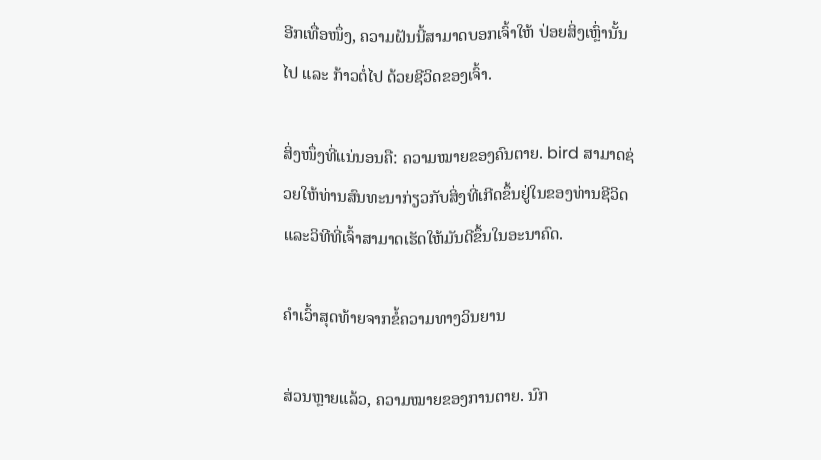ອີກເທື່ອໜຶ່ງ, ຄວາມຝັນນີ້ສາມາດບອກເຈົ້າໃຫ້ ປ່ອຍສິ່ງເຫຼົ່ານັ້ນໄປ ແລະ ກ້າວຕໍ່ໄປ ດ້ວຍຊີວິດຂອງເຈົ້າ.

ສິ່ງໜຶ່ງທີ່ແນ່ນອນຄື: ຄວາມໝາຍຂອງຄົນຕາຍ. bird ສາມາດຊ່ວຍໃຫ້ທ່ານສົນທະນາກ່ຽວກັບສິ່ງທີ່ເກີດຂຶ້ນຢູ່ໃນຂອງທ່ານຊີວິດ ແລະວິທີທີ່ເຈົ້າສາມາດເຮັດໃຫ້ມັນດີຂຶ້ນໃນອະນາຄົດ.

ຄຳເວົ້າສຸດທ້າຍຈາກຂໍ້ຄວາມທາງວິນຍານ

ສ່ວນຫຼາຍແລ້ວ, ຄວາມໝາຍຂອງການຕາຍ. ນົກ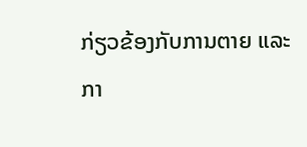ກ່ຽວຂ້ອງກັບການຕາຍ ແລະກາ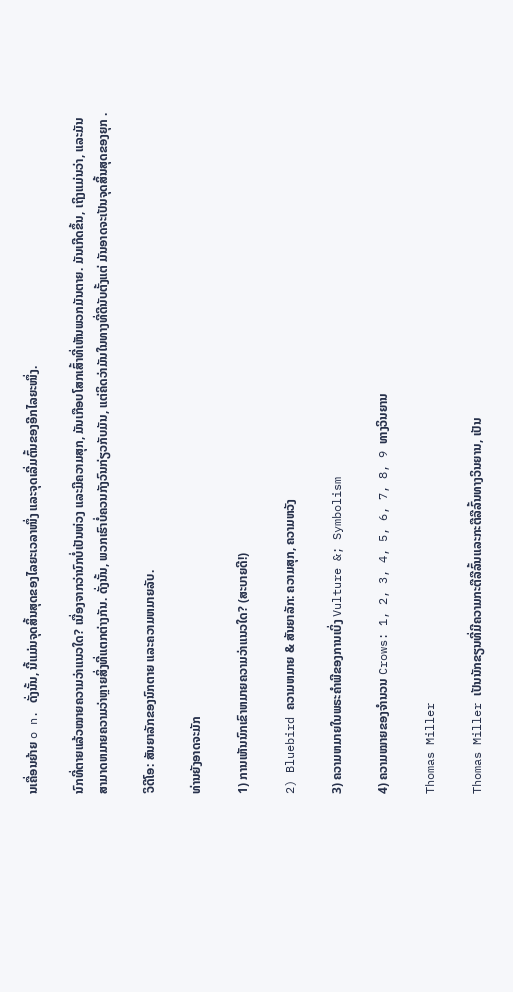ນເຄື່ອນຍ້າຍ o n. ດັ່ງນັ້ນ, ນີ້ແມ່ນຈຸດສິ້ນສຸດຂອງໄລຍະເວລາໜຶ່ງ ແລະຈຸດເລີ່ມຕົ້ນຂອງອີກໄລຍະໜຶ່ງ.

ນົກທີ່ຕາຍແລ້ວໝາຍຄວາມວ່າແນວໃດ? ເນື່ອງຈາກວ່ານົກບໍ່ເປັນຫ່ວງ ແລະມີຄວາມສຸກ, ມັນເກືອບໂສກເສົ້າທີ່ເຫັນພວກມັນຕາຍ. ມັນເກີດຂຶ້ນ, ເຖິງແມ່ນວ່າ, ແລະມັນສາມາດຫມາຍຄວາມວ່າຫຼາຍສິ່ງທີ່ແຕກຕ່າງກັນ. ດັ່ງນັ້ນ, ພວກເຮົາບໍ່ຄວນກັງວົນກ່ຽວກັບມັນ, ແຕ່ຄິດວ່າມັນໃນທາງທີ່ດີນັບຕັ້ງແຕ່ ມັນອາດຈະເປັນຈຸດສິ້ນສຸດຂອງຍຸກ .

ວິດີໂອ: ສັນຍາລັກຂອງນົກຕາຍ ແລະຄວາມຫມາຍລັບ.

ທ່ານຍັງອາດຈະມັກ

1) ການເຫັນນົກເຂົາຫມາຍຄວາມວ່າແນວໃດ? (ສະບາຍດີ!)

2) Bluebird ຄວາມຫມາຍ & ສັນຍາລັກ: ຄວາມສຸກ, ຄວາມຫວັງ

3) ຄວາມຫມາຍໃນພຣະຄໍາພີຂອງການເບິ່ງ Vulture &; Symbolism

4) ຄວາມໝາຍຂອງຈຳນວນ Crows: 1, 2, 3, 4, 5, 6, 7, 8, 9 ທາງວິນຍານ

Thomas Miller

Thomas Miller ເປັນນັກຂຽນທີ່ມີຄວາມກະຕືລືລົ້ນແລະກະຕືລືລົ້ນທາງວິນຍານ, ເປັນ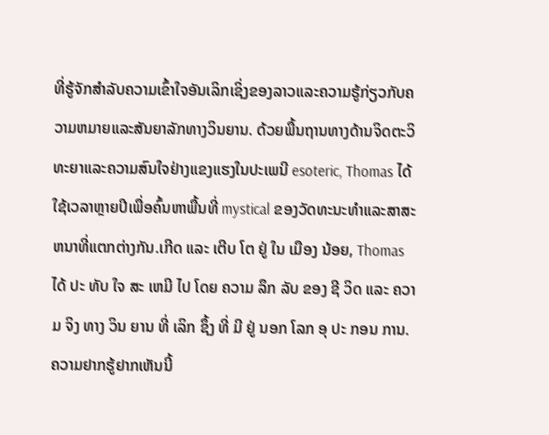ທີ່ຮູ້ຈັກສໍາລັບຄວາມເຂົ້າໃຈອັນເລິກເຊິ່ງຂອງລາວແລະຄວາມຮູ້ກ່ຽວກັບຄວາມຫມາຍແລະສັນຍາລັກທາງວິນຍານ. ດ້ວຍພື້ນຖານທາງດ້ານຈິດຕະວິທະຍາແລະຄວາມສົນໃຈຢ່າງແຂງແຮງໃນປະເພນີ esoteric, Thomas ໄດ້ໃຊ້ເວລາຫຼາຍປີເພື່ອຄົ້ນຫາພື້ນທີ່ mystical ຂອງວັດທະນະທໍາແລະສາສະຫນາທີ່ແຕກຕ່າງກັນ.ເກີດ ແລະ ເຕີບ ໂຕ ຢູ່ ໃນ ເມືອງ ນ້ອຍ, Thomas ໄດ້ ປະ ທັບ ໃຈ ສະ ເຫມີ ໄປ ໂດຍ ຄວາມ ລຶກ ລັບ ຂອງ ຊີ ວິດ ແລະ ຄວາມ ຈິງ ທາງ ວິນ ຍານ ທີ່ ເລິກ ຊຶ້ງ ທີ່ ມີ ຢູ່ ນອກ ໂລກ ອຸ ປະ ກອນ ການ. ຄວາມຢາກຮູ້ຢາກເຫັນນີ້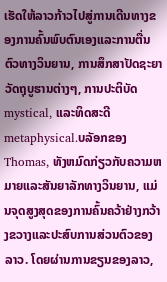ເຮັດໃຫ້ລາວກ້າວໄປສູ່ການເດີນທາງຂອງການຄົ້ນພົບຕົນເອງແລະການຕື່ນຕົວທາງວິນຍານ, ການສຶກສາປັດຊະຍາວັດຖຸບູຮານຕ່າງໆ, ການປະຕິບັດ mystical, ແລະທິດສະດີ metaphysical.ບລັອກຂອງ Thomas, ທັງຫມົດກ່ຽວກັບຄວາມຫມາຍແລະສັນຍາລັກທາງວິນຍານ, ແມ່ນຈຸດສູງສຸດຂອງການຄົ້ນຄວ້າຢ່າງກວ້າງຂວາງແລະປະສົບການສ່ວນຕົວຂອງລາວ. ໂດຍຜ່ານການຂຽນຂອງລາວ,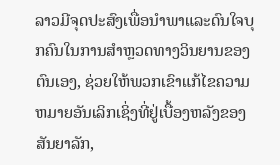ລາວມີຈຸດປະສົງເພື່ອນໍາພາແລະດົນໃຈບຸກຄົນໃນການສໍາຫຼວດທາງວິນຍານຂອງຕົນເອງ, ຊ່ວຍໃຫ້ພວກເຂົາແກ້ໄຂຄວາມຫມາຍອັນເລິກເຊິ່ງທີ່ຢູ່ເບື້ອງຫລັງຂອງສັນຍາລັກ,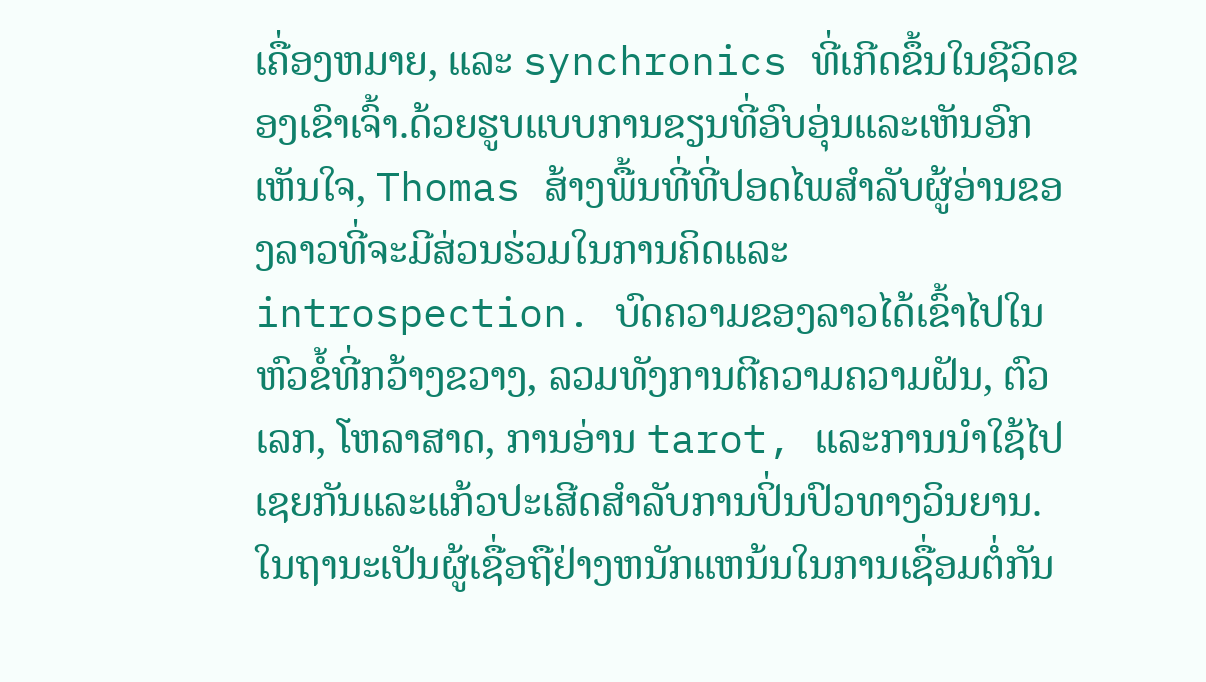ເຄື່ອງຫມາຍ, ແລະ synchronics ທີ່ເກີດຂຶ້ນໃນຊີວິດຂອງເຂົາເຈົ້າ.ດ້ວຍຮູບແບບການຂຽນທີ່ອົບອຸ່ນແລະເຫັນອົກເຫັນໃຈ, Thomas ສ້າງພື້ນທີ່ທີ່ປອດໄພສໍາລັບຜູ້ອ່ານຂອງລາວທີ່ຈະມີສ່ວນຮ່ວມໃນການຄິດແລະ introspection. ບົດຄວາມຂອງລາວໄດ້ເຂົ້າໄປໃນຫົວຂໍ້ທີ່ກວ້າງຂວາງ, ລວມທັງການຕີຄວາມຄວາມຝັນ, ຕົວເລກ, ໂຫລາສາດ, ການອ່ານ tarot, ແລະການນໍາໃຊ້ໄປເຊຍກັນແລະແກ້ວປະເສີດສໍາລັບການປິ່ນປົວທາງວິນຍານ.ໃນຖານະເປັນຜູ້ເຊື່ອຖືຢ່າງຫນັກແຫນ້ນໃນການເຊື່ອມຕໍ່ກັນ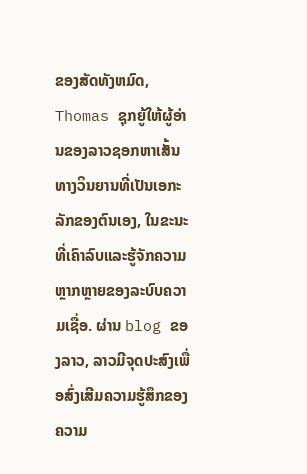ຂອງສັດທັງຫມົດ, Thomas ຊຸກຍູ້ໃຫ້ຜູ້ອ່ານຂອງລາວຊອກຫາເສັ້ນທາງວິນຍານທີ່ເປັນເອກະລັກຂອງຕົນເອງ, ໃນຂະນະທີ່ເຄົາລົບແລະຮູ້ຈັກຄວາມຫຼາກຫຼາຍຂອງລະບົບຄວາມເຊື່ອ. ຜ່ານ blog ຂອງລາວ, ລາວມີຈຸດປະສົງເພື່ອສົ່ງເສີມຄວາມຮູ້ສຶກຂອງຄວາມ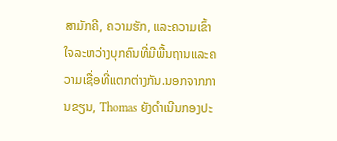ສາມັກຄີ, ຄວາມຮັກ, ແລະຄວາມເຂົ້າໃຈລະຫວ່າງບຸກຄົນທີ່ມີພື້ນຖານແລະຄວາມເຊື່ອທີ່ແຕກຕ່າງກັນ.ນອກຈາກການຂຽນ, Thomas ຍັງດໍາເນີນກອງປະ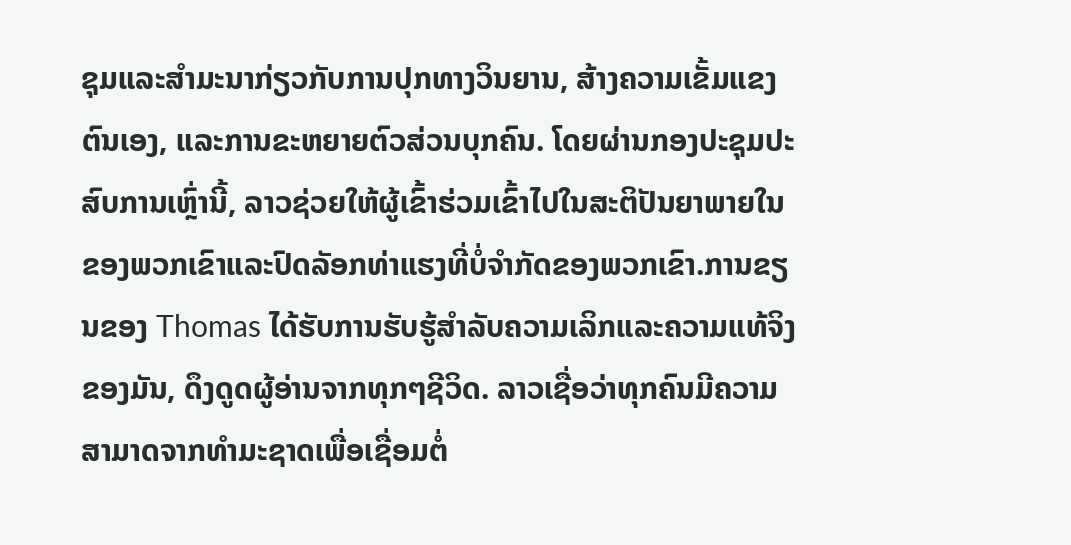ຊຸມແລະສໍາມະນາກ່ຽວກັບການປຸກທາງວິນຍານ, ສ້າງຄວາມເຂັ້ມແຂງຕົນເອງ, ແລະການຂະຫຍາຍຕົວສ່ວນບຸກຄົນ. ໂດຍຜ່ານກອງປະຊຸມປະສົບການເຫຼົ່ານີ້, ລາວຊ່ວຍໃຫ້ຜູ້ເຂົ້າຮ່ວມເຂົ້າໄປໃນສະຕິປັນຍາພາຍໃນຂອງພວກເຂົາແລະປົດລັອກທ່າແຮງທີ່ບໍ່ຈໍາກັດຂອງພວກເຂົາ.ການຂຽນຂອງ Thomas ໄດ້ຮັບການຮັບຮູ້ສໍາລັບຄວາມເລິກແລະຄວາມແທ້ຈິງຂອງມັນ, ດຶງດູດຜູ້ອ່ານຈາກທຸກໆຊີວິດ. ລາວເຊື່ອວ່າທຸກຄົນມີຄວາມສາມາດຈາກທໍາມະຊາດເພື່ອເຊື່ອມຕໍ່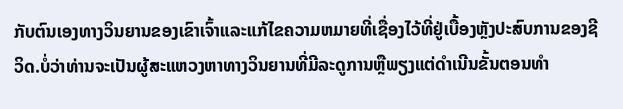ກັບຕົນເອງທາງວິນຍານຂອງເຂົາເຈົ້າແລະແກ້ໄຂຄວາມຫມາຍທີ່ເຊື່ອງໄວ້ທີ່ຢູ່ເບື້ອງຫຼັງປະສົບການຂອງຊີວິດ.ບໍ່ວ່າທ່ານຈະເປັນຜູ້ສະແຫວງຫາທາງວິນຍານທີ່ມີລະດູການຫຼືພຽງແຕ່ດໍາເນີນຂັ້ນຕອນທໍາ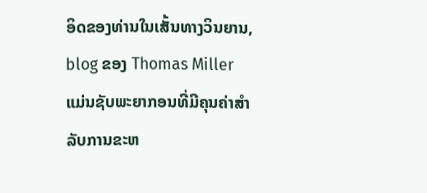ອິດຂອງທ່ານໃນເສັ້ນທາງວິນຍານ, blog ຂອງ Thomas Miller ແມ່ນຊັບພະຍາກອນທີ່ມີຄຸນຄ່າສໍາລັບການຂະຫ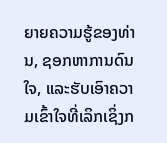ຍາຍຄວາມຮູ້ຂອງທ່ານ, ຊອກຫາການດົນໃຈ, ແລະຮັບເອົາຄວາມເຂົ້າໃຈທີ່ເລິກເຊິ່ງກ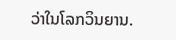ວ່າໃນໂລກວິນຍານ.